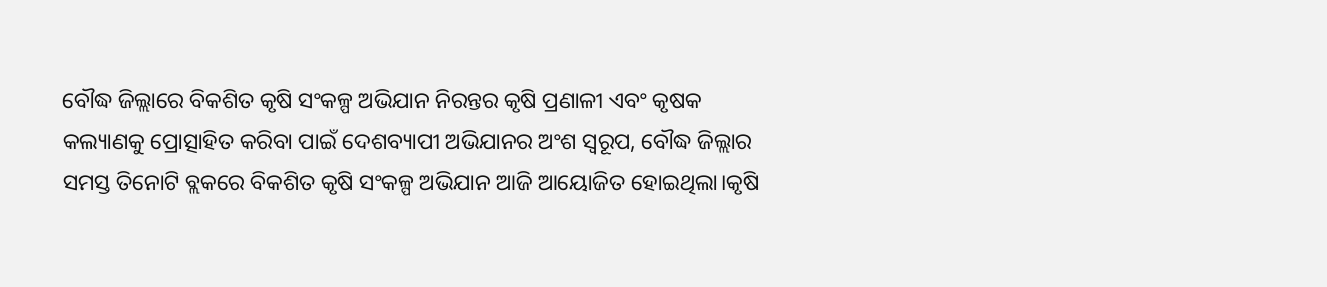ବୌଦ୍ଧ ଜିଲ୍ଲାରେ ବିକଶିତ କୃଷି ସଂକଳ୍ପ ଅଭିଯାନ ନିରନ୍ତର କୃଷି ପ୍ରଣାଳୀ ଏବଂ କୃଷକ କଲ୍ୟାଣକୁ ପ୍ରୋତ୍ସାହିତ କରିବା ପାଇଁ ଦେଶବ୍ୟାପୀ ଅଭିଯାନର ଅଂଶ ସ୍ୱରୂପ, ବୌଦ୍ଧ ଜିଲ୍ଲାର ସମସ୍ତ ତିନୋଟି ବ୍ଲକରେ ବିକଶିତ କୃଷି ସଂକଳ୍ପ ଅଭିଯାନ ଆଜି ଆୟୋଜିତ ହୋଇଥିଲା।କୃଷି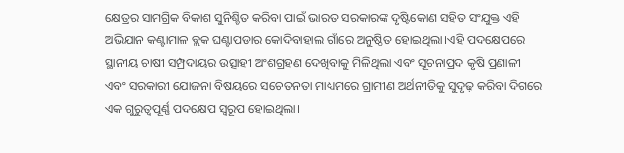କ୍ଷେତ୍ରର ସାମଗ୍ରିକ ବିକାଶ ସୁନିଶ୍ଚିତ କରିବା ପାଇଁ ଭାରତ ସରକାରଙ୍କ ଦୃଷ୍ଟିକୋଣ ସହିତ ସଂଯୁକ୍ତ ଏହି ଅଭିଯାନ କଣ୍ଟାମାଳ ବ୍ଲକ ଘଣ୍ଟାପଡାର କୋଦିବାହାଲ ଗାଁରେ ଅନୁଷ୍ଠିତ ହୋଇଥିଲା।ଏହି ପଦକ୍ଷେପରେ ସ୍ଥାନୀୟ ଚାଷୀ ସମ୍ପ୍ରଦାୟର ଉତ୍ସାହୀ ଅଂଶଗ୍ରହଣ ଦେଖିବାକୁ ମିଳିଥିଲା ଏବଂ ସୂଚନାପ୍ରଦ କୃଷି ପ୍ରଣାଳୀ ଏବଂ ସରକାରୀ ଯୋଜନା ବିଷୟରେ ସଚେତନତା ମାଧ୍ୟମରେ ଗ୍ରାମୀଣ ଅର୍ଥନୀତିକୁ ସୁଦୃଢ଼ କରିବା ଦିଗରେ ଏକ ଗୁରୁତ୍ୱପୂର୍ଣ୍ଣ ପଦକ୍ଷେପ ସ୍ୱରୂପ ହୋଇଥିଲା।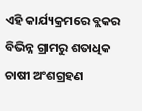ଏହି କାର୍ଯ୍ୟକ୍ରମରେ ବ୍ଲକର ବିଭିନ୍ନ ଗ୍ରାମରୁ ଶତାଧିକ ଚାଷୀ ଅଂଶଗ୍ରହଣ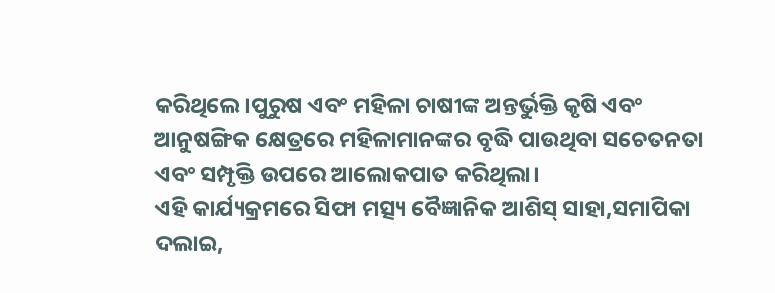କରିଥିଲେ।ପୁରୁଷ ଏବଂ ମହିଳା ଚାଷୀଙ୍କ ଅନ୍ତର୍ଭୁକ୍ତି କୃଷି ଏବଂ ଆନୁଷଙ୍ଗିକ କ୍ଷେତ୍ରରେ ମହିଳାମାନଙ୍କର ବୃଦ୍ଧି ପାଉଥିବା ସଚେତନତା ଏବଂ ସମ୍ପୃକ୍ତି ଉପରେ ଆଲୋକପାତ କରିଥିଲା।
ଏହି କାର୍ଯ୍ୟକ୍ରମରେ ସିଫା ମତ୍ସ୍ୟ ବୈଜ୍ଞାନିକ ଆଶିସ୍ ସାହା,ସମାପିକା ଦଲାଇ,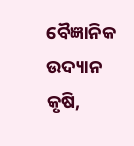ବୈଜ୍ଞାନିକ ଉଦ୍ୟାନ କୃଷି,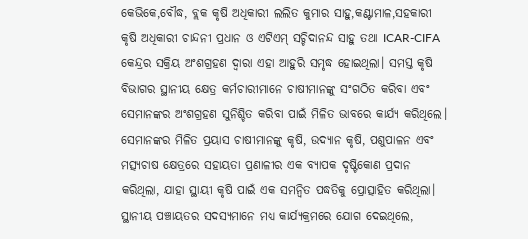କେଭିକେ,ବୌଦ୍ଧ, ବ୍ଲକ କୃଷି ଅଧିକାରୀ ଲଲିତ କୁମାର ସାହୁ,କଣ୍ଟାମାଳ,ସହକାରୀ କୃଷି ଅଧିକାରୀ ଚାନ୍ଦନୀ ପ୍ରଧାନ ଓ ଏଟିଏମ୍ ସଚ୍ଚିଦାନନ୍ଦ ସାହୁ ତଥା ICAR-CIFA କେନ୍ଦ୍ରର ସକ୍ରିୟ ଅଂଶଗ୍ରହଣ ଦ୍ୱାରା ଏହା ଆହୁରି ସମୃଦ୍ଧ ହୋଇଥିଲା। ସମସ୍ତ କୃଷି ବିଭାଗର ସ୍ଥାନୀୟ କ୍ଷେତ୍ର କର୍ମଚାରୀମାନେ ଚାଷୀମାନଙ୍କୁ ସଂଗଠିତ କରିବା ଏବଂ ସେମାନଙ୍କର ଅଂଶଗ୍ରହଣ ସୁନିଶ୍ଚିତ କରିବା ପାଇଁ ମିଳିତ ଭାବରେ କାର୍ଯ୍ୟ କରିଥିଲେ। ସେମାନଙ୍କର ମିଳିତ ପ୍ରୟାସ ଚାଷୀମାନଙ୍କୁ କୃଷି, ଉଦ୍ୟାନ କୃଷି, ପଶୁପାଳନ ଏବଂ ମତ୍ସ୍ୟଚାଷ କ୍ଷେତ୍ରରେ ସହାୟତା ପ୍ରଣାଳୀର ଏକ ବ୍ୟାପକ ଦୃଷ୍ଟିକୋଣ ପ୍ରଦାନ କରିଥିଲା, ଯାହା ସ୍ଥାୟୀ କୃଷି ପାଇଁ ଏକ ସମନ୍ୱିତ ପଦ୍ଧତିକୁ ପ୍ରୋତ୍ସାହିତ କରିଥିଲା। ସ୍ଥାନୀୟ ପଞ୍ଚାୟତର ସଦସ୍ୟମାନେ ମଧ୍ୟ କାର୍ଯ୍ୟକ୍ରମରେ ଯୋଗ ଦେଇଥିଲେ,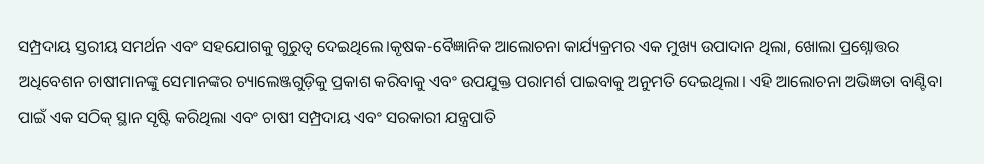ସମ୍ପ୍ରଦାୟ ସ୍ତରୀୟ ସମର୍ଥନ ଏବଂ ସହଯୋଗକୁ ଗୁରୁତ୍ୱ ଦେଇଥିଲେ।କୃଷକ-ବୈଜ୍ଞାନିକ ଆଲୋଚନା କାର୍ଯ୍ୟକ୍ରମର ଏକ ମୁଖ୍ୟ ଉପାଦାନ ଥିଲା, ଖୋଲା ପ୍ରଶ୍ନୋତ୍ତର ଅଧିବେଶନ ଚାଷୀମାନଙ୍କୁ ସେମାନଙ୍କର ଚ୍ୟାଲେଞ୍ଜଗୁଡ଼ିକୁ ପ୍ରକାଶ କରିବାକୁ ଏବଂ ଉପଯୁକ୍ତ ପରାମର୍ଶ ପାଇବାକୁ ଅନୁମତି ଦେଇଥିଲା। ଏହି ଆଲୋଚନା ଅଭିଜ୍ଞତା ବାଣ୍ଟିବା ପାଇଁ ଏକ ସଠିକ୍ ସ୍ଥାନ ସୃଷ୍ଟି କରିଥିଲା ଏବଂ ଚାଷୀ ସମ୍ପ୍ରଦାୟ ଏବଂ ସରକାରୀ ଯନ୍ତ୍ରପାତି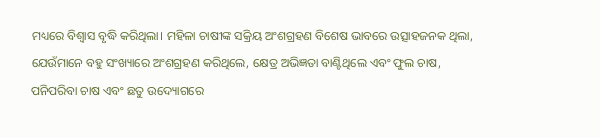ମଧ୍ୟରେ ବିଶ୍ୱାସ ବୃଦ୍ଧି କରିଥିଲା। ମହିଳା ଚାଷୀଙ୍କ ସକ୍ରିୟ ଅଂଶଗ୍ରହଣ ବିଶେଷ ଭାବରେ ଉତ୍ସାହଜନକ ଥିଲା, ଯେଉଁମାନେ ବହୁ ସଂଖ୍ୟାରେ ଅଂଶଗ୍ରହଣ କରିଥିଲେ, କ୍ଷେତ୍ର ଅଭିଜ୍ଞତା ବାଣ୍ଟିଥିଲେ ଏବଂ ଫୁଲ ଚାଷ, ପନିପରିବା ଚାଷ ଏବଂ ଛତୁ ଉଦ୍ୟୋଗରେ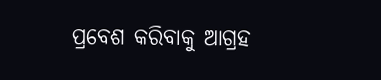ପ୍ରବେଶ କରିବାକୁ ଆଗ୍ରହ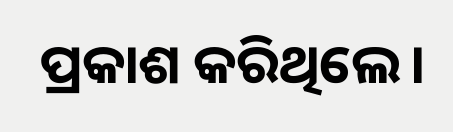ପ୍ରକାଶ କରିଥିଲେ।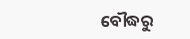ବୌଦ୍ଧରୁ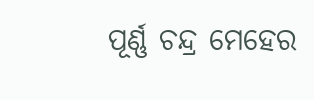ପୂର୍ଣ୍ଣ ଚନ୍ଦ୍ର ମେହେର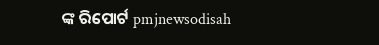ଙ୍କ ରିପୋର୍ଟ pmjnewsodisah